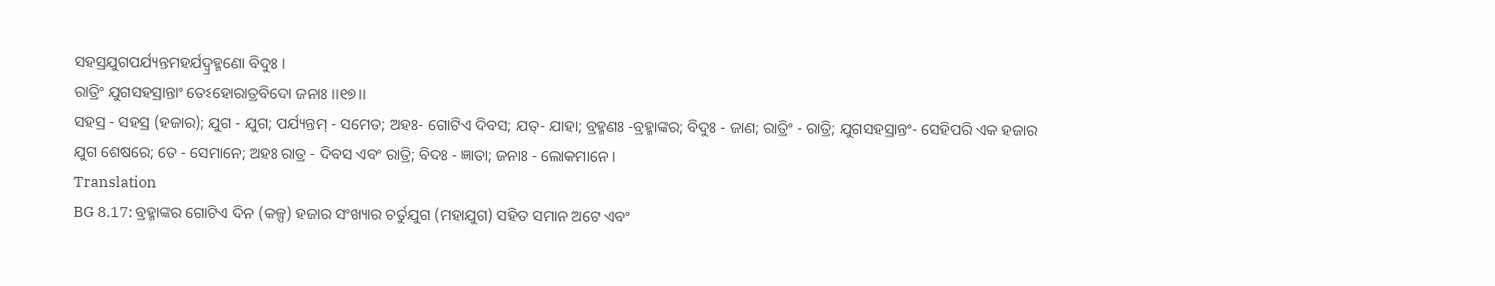ସହସ୍ରଯୁଗପର୍ଯ୍ୟନ୍ତମହର୍ଯଦ୍ବ୍ରହ୍ମଣୋ ବିଦୁଃ ।
ରାତ୍ରିଂ ଯୁଗସହସ୍ରାନ୍ତାଂ ତେଽହୋରାତ୍ରବିଦୋ ଜନାଃ ।।୧୭।।
ସହସ୍ର - ସହସ୍ର (ହଜାର); ଯୁଗ - ଯୁଗ; ପର୍ଯ୍ୟନ୍ତମ୍ - ସମେତ; ଅହଃ- ଗୋଟିଏ ଦିବସ; ଯତ୍- ଯାହା; ବ୍ରହ୍ମଣଃ -ବ୍ରହ୍ମାଙ୍କର; ବିଦୁଃ - ଜାଣ; ରାତ୍ରିଂ - ରାତ୍ରି; ଯୁଗସହସ୍ରାନ୍ତଂ- ସେହିପରି ଏକ ହଜାର ଯୁଗ ଶେଷରେ; ତେ - ସେମାନେ; ଅହଃ ରାତ୍ର - ଦିବସ ଏବଂ ରାତ୍ରି; ବିଦଃ - ଜ୍ଞାତା; ଜନାଃ - ଲୋକମାନେ ।
Translation
BG 8.17: ବ୍ରହ୍ମାଙ୍କର ଗୋଟିଏ ଦିନ (କଳ୍ପ) ହଜାର ସଂଖ୍ୟାର ଚର୍ତୁଯୁଗ (ମହାଯୁଗ) ସହିତ ସମାନ ଅଟେ ଏବଂ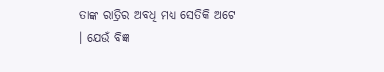ତାଙ୍କ ରାତ୍ରିର ଅବଧି ମଧ୍ୟ ସେତିକି ଅଟେ । ଯେଉଁ ବିଜ୍ଞ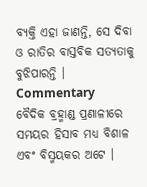ବ୍ୟକ୍ତି ଏହା ଜାଣନ୍ତି, ସେ ଦିବା ଓ ରାତିର ବାସ୍ତବିକ ସତ୍ୟତାକୁ ବୁଝିପାରନ୍ତି ।
Commentary
ବୈଦିକ ବ୍ରହ୍ମାଣ୍ଡ ପ୍ରଣାଳୀରେ ସମୟର ହିସାବ ମଧ୍ୟ ବିଶାଳ ଏବଂ ବିସ୍ମୟକର ଅଟେ ।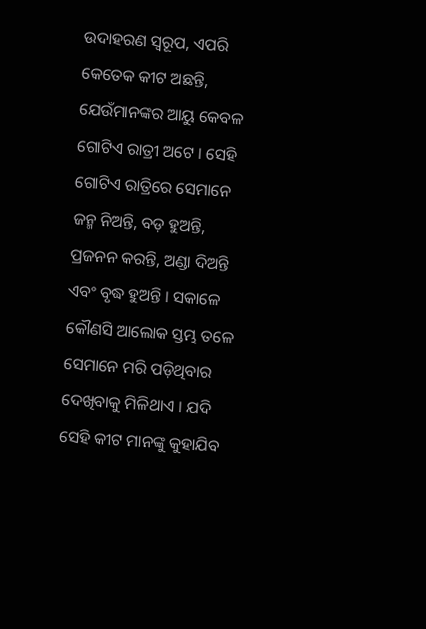ଉଦାହରଣ ସ୍ୱରୂପ, ଏପରି କେତେକ କୀଟ ଅଛନ୍ତି, ଯେଉଁମାନଙ୍କର ଆୟୁ କେବଳ ଗୋଟିଏ ରାତ୍ରୀ ଅଟେ । ସେହି ଗୋଟିଏ ରାତ୍ରିରେ ସେମାନେ ଜନ୍ମ ନିଅନ୍ତି, ବଡ଼ ହୁଅନ୍ତି, ପ୍ରଜନନ କରନ୍ତି, ଅଣ୍ଡା ଦିଅନ୍ତି ଏବଂ ବୃଦ୍ଧ ହୁଅନ୍ତି । ସକାଳେ କୌଣସି ଆଲୋକ ସ୍ତମ୍ଭ ତଳେ ସେମାନେ ମରି ପଡ଼ିଥିବାର ଦେଖିବାକୁ ମିଳିଥାଏ । ଯଦି ସେହି କୀଟ ମାନଙ୍କୁ କୁହାଯିବ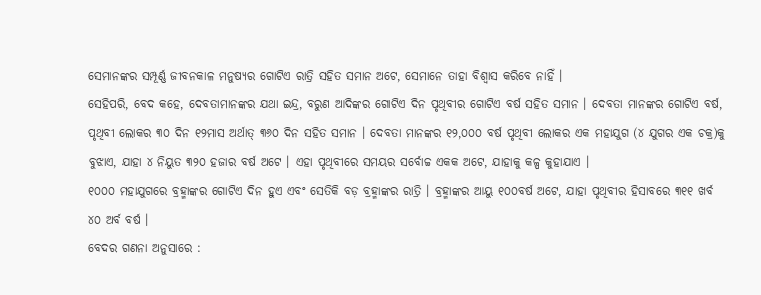ସେମାନଙ୍କର ସମ୍ପୂର୍ଣ୍ଣ ଜୀବନକାଳ ମନୁଷ୍ୟର ଗୋଟିଏ ରାତ୍ରି ସହିତ ସମାନ ଅଟେ, ସେମାନେ ତାହା ବିଶ୍ୱାସ କରିବେ ନାହିଁ ।
ସେହିପରି, ବେଦ କହେ, ଦେବତାମାନଙ୍କର ଯଥା ଇନ୍ଦ୍ର, ବରୁଣ ଆଦିଙ୍କର ଗୋଟିଏ ଦିନ ପୃଥିବୀର ଗୋଟିଏ ବର୍ଷ ସହିତ ସମାନ । ଦେବତା ମାନଙ୍କର ଗୋଟିଏ ବର୍ଷ, ପୃଥିବୀ ଲୋକର ୩୦ ଦିନ ୧୨ମାସ ଅର୍ଥାତ୍ ୩୬୦ ଦିନ ସହିତ ସମାନ । ଦେବତା ମାନଙ୍କର ୧୨,୦୦୦ ବର୍ଷ ପୃଥିବୀ ଲୋକର ଏକ ମହାଯୁଗ (୪ ଯୁଗର ଏକ ଚକ୍ର)କୁ ବୁଝାଏ, ଯାହା ୪ ନିୟୁତ ୩୨୦ ହଜାର ବର୍ଷ ଅଟେ । ଏହା ପୃଥିବୀରେ ସମୟର ସର୍ବୋଚ୍ଚ ଏକକ ଅଟେ, ଯାହାକୁ କଳ୍ପ କୁହାଯାଏ ।
୧୦୦୦ ମହାଯୁଗରେ ବ୍ରହ୍ମାଙ୍କର ଗୋଟିଏ ଦିନ ହୁଏ ଏବଂ ସେତିକି ବଡ଼ ବ୍ରହ୍ମାଙ୍କର ରାତ୍ରି । ବ୍ରହ୍ମାଙ୍କର ଆୟୁ ୧୦୦ବର୍ଷ ଅଟେ, ଯାହା ପୃଥିବୀର ହିସାବରେ ୩୧୧ ଖର୍ବ ୪୦ ଅର୍ବ ବର୍ଷ ।
ବେଦର ଗଣନା ଅନୁସାରେ :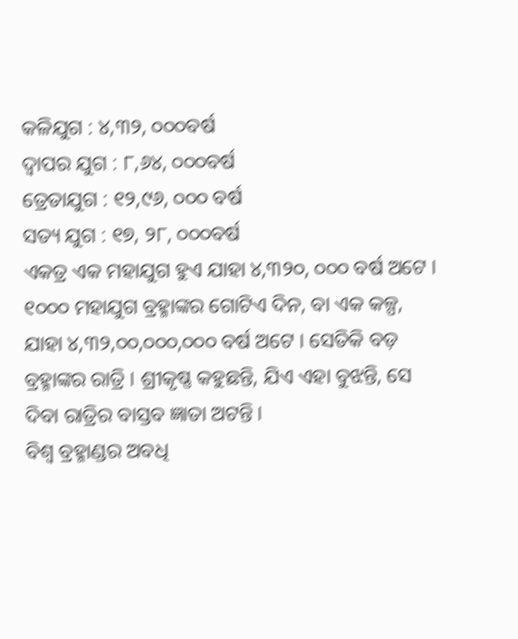କଳିଯୁଗ : ୪,୩୨, ୦୦୦ବର୍ଷ
ଦ୍ୱାପର ଯୁଗ : ୮,୬୪, ୦୦୦ବର୍ଷ
ତ୍ରେତାଯୁଗ : ୧୨,୯୬, ୦୦୦ ବର୍ଷ
ସତ୍ୟ ଯୁଗ : ୧୭, ୨୮, ୦୦୦ବର୍ଷ
ଏକତ୍ର ଏକ ମହାଯୁଗ ହୁଏ ଯାହା ୪,୩୨୦, ୦୦୦ ବର୍ଷ ଅଟେ । ୧୦୦୦ ମହାଯୁଗ ବ୍ରହ୍ମାଙ୍କର ଗୋଟିଏ ଦିନ, ବା ଏକ କଳ୍ପ, ଯାହା ୪,୩୨,୦୦,୦୦୦,୦୦୦ ବର୍ଷ ଅଟେ । ସେତିକି ବଡ଼ ବ୍ରହ୍ମାଙ୍କର ରାତ୍ରି । ଶ୍ରୀକୃଷ୍ଣ କହୁଛନ୍ତି, ଯିଏ ଏହା ବୁଝନ୍ତି, ସେ ଦିବା ରାତ୍ରିର ବାସ୍ତବ ଜ୍ଞାତା ଅଟନ୍ତି ।
ବିଶ୍ୱ ବ୍ରହ୍ମାଣ୍ଡର ଅବଧି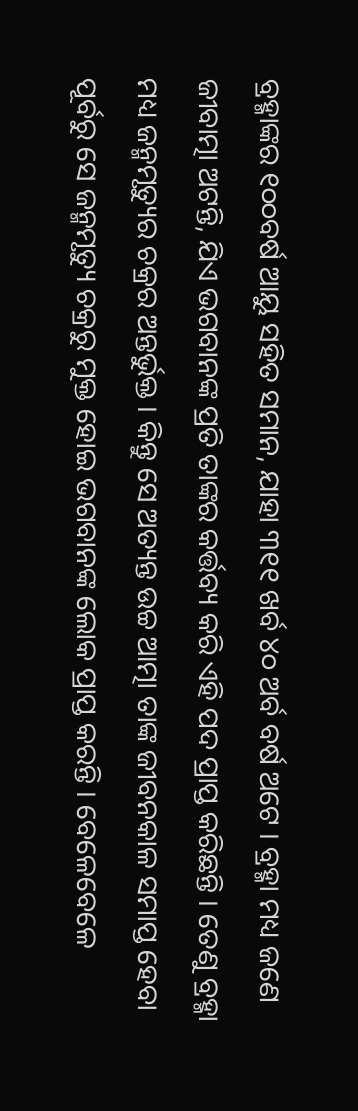ବ୍ରହ୍ମାଙ୍କର ୧୦୦ବର୍ଷ ଆୟୁ ସହିତ ସମାନ, ଯାହା ୩୧୧ ଖର୍ବ ୪୦ ଅର୍ବ ବର୍ଷ ଅଟେ । ବ୍ରହ୍ମା ମଧ୍ୟ ଜଣେ ଜୀବାତ୍ମା ଅଟନ୍ତି, ଯିଏ ଭଗବାନଙ୍କ ପ୍ରତି ତାଙ୍କର କର୍ତ୍ତବ୍ୟ କରି ଏହି ପଦ ପ୍ରାପ୍ତ କରିଛନ୍ତି । ତେଣୁ ବ୍ରହ୍ମା ମଧ୍ୟ ଜନ୍ମମୃତ୍ୟୁର ଚକ୍ରର ଅନ୍ତର୍ଭୁକ୍ତ । କିନ୍ତୁ ସେ ଅତ୍ୟନ୍ତ ଉଚ୍ଚ ଆତ୍ମା ତାଙ୍କ ଜୀବନକାଳ ସମାପ୍ତ ହେବା ପୂର୍ବରୁ ସେ ଜନ୍ମମୃତ୍ୟୁ ଚକ୍ରରୁ ମୁକ୍ତ ହୋଇ ଭଗବାନଙ୍କ ଲୋକ ପ୍ରାପ୍ତ କରନ୍ତି । ବେଳେବେଳେ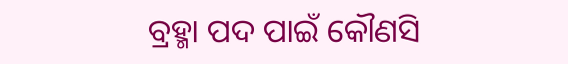ବ୍ରହ୍ମା ପଦ ପାଇଁ କୌଣସି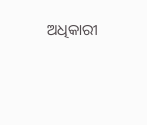ଅଧିକାରୀ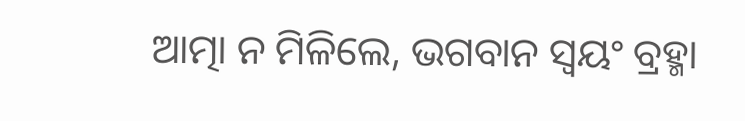ଆତ୍ମା ନ ମିଳିଲେ, ଭଗବାନ ସ୍ୱୟଂ ବ୍ରହ୍ମା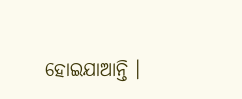ହୋଇଯାଆନ୍ତି ।